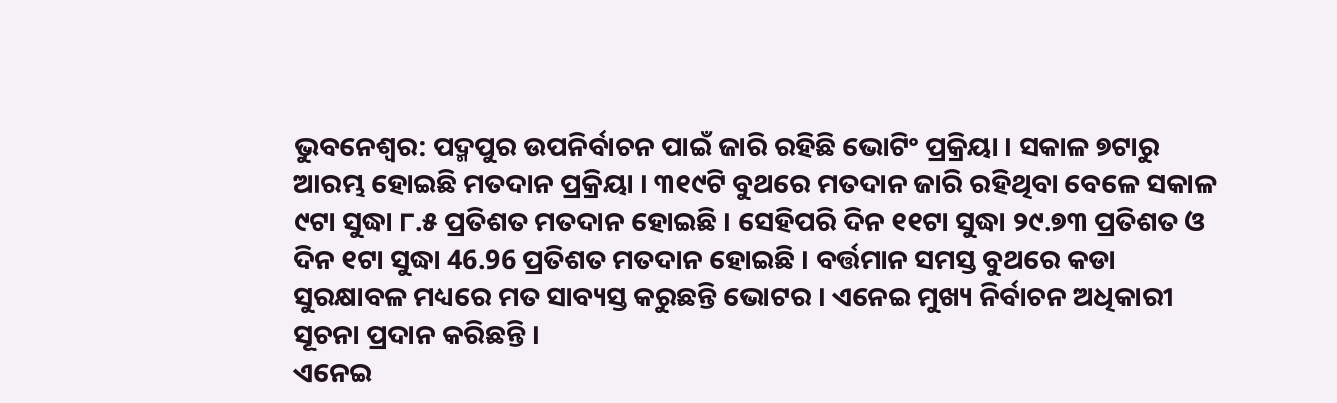ଭୁବନେଶ୍ବର: ପଦ୍ମପୁର ଉପନିର୍ବାଚନ ପାଇଁ ଜାରି ରହିଛି ଭୋଟିଂ ପ୍ରକ୍ରିୟା । ସକାଳ ୭ଟାରୁ ଆରମ୍ଭ ହୋଇଛି ମତଦାନ ପ୍ରକ୍ରିୟା । ୩୧୯ଟି ବୁଥରେ ମତଦାନ ଜାରି ରହିଥିବା ବେଳେ ସକାଳ ୯ଟା ସୁଦ୍ଧା ୮.୫ ପ୍ରତିଶତ ମତଦାନ ହୋଇଛି । ସେହିପରି ଦିନ ୧୧ଟା ସୁଦ୍ଧା ୨୯.୭୩ ପ୍ରତିଶତ ଓ ଦିନ ୧ଟା ସୁଦ୍ଧା 46.96 ପ୍ରତିଶତ ମତଦାନ ହୋଇଛି । ବର୍ତ୍ତମାନ ସମସ୍ତ ବୁଥରେ କଡା ସୁରକ୍ଷାବଳ ମଧ୍ୟରେ ମତ ସାବ୍ୟସ୍ତ କରୁଛନ୍ତି ଭୋଟର । ଏନେଇ ମୁଖ୍ୟ ନିର୍ବାଚନ ଅଧିକାରୀ ସୂଚନା ପ୍ରଦାନ କରିଛନ୍ତି ।
ଏନେଇ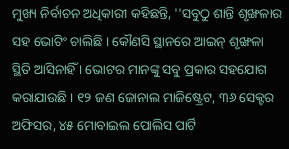ମୁଖ୍ୟ ନିର୍ବାଚନ ଅଧିକାରୀ କହିଛନ୍ତି, ''ସବୁଠୁ ଶାନ୍ତି ଶୃଙ୍ଖଳାର ସହ ଭୋଟିଂ ଚାଲିଛି । କୌଣସି ସ୍ଥାନରେ ଆଇନ୍ ଶୃଙ୍ଖଳା ସ୍ଥିତି ଆସିନାହିଁ । ଭୋଟର ମାନଙ୍କୁ ସବୁ ପ୍ରକାର ସହଯୋଗ କରାଯାଉଛି । ୧୨ ଜଣ ଜୋନାଲ ମାଜିଷ୍ଟ୍ରେଟ, ୩୬ ସେକ୍ଟର ଅଫିସର, ୪୫ ମୋବାଇଲ ପୋଲିସ ପାର୍ଟି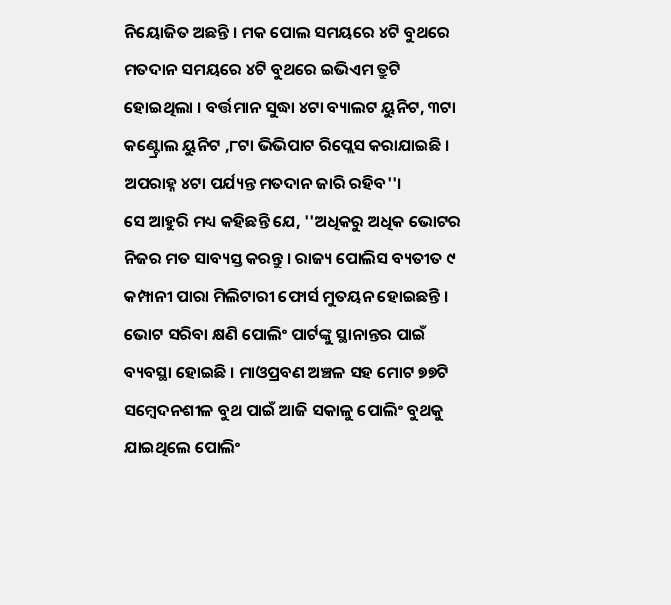ନିୟୋଜିତ ଅଛନ୍ତି । ମକ ପୋଲ ସମୟରେ ୪ଟି ବୁଥରେ ମତଦାନ ସମୟରେ ୪ଟି ବୁଥରେ ଇଭିଏମ ତ୍ରୁଟି ହୋଇଥିଲା । ବର୍ତ୍ତମାନ ସୁଦ୍ଧା ୪ଟା ବ୍ୟାଲଟ ୟୁନିଟ, ୩ଟା କଣ୍ଟ୍ରୋଲ ୟୁନିଟ ,୮ଟା ଭିଭିପାଟ ରିପ୍ଲେସ କରାଯାଇଛି । ଅପରାହ୍ନ ୪ଟା ପର୍ଯ୍ୟନ୍ତ ମତଦାନ ଜାରି ରହିବ''।
ସେ ଆହୁରି ମଧ୍ୟ କହିଛନ୍ତି ଯେ, ''ଅଧିକରୁ ଅଧିକ ଭୋଟର ନିଜର ମତ ସାବ୍ୟସ୍ତ କରନ୍ତୁ । ରାଜ୍ୟ ପୋଲିସ ବ୍ୟତୀତ ୯ କମ୍ପାନୀ ପାରା ମିଲିଟାରୀ ଫୋର୍ସ ମୁତୟନ ହୋଇଛନ୍ତି । ଭୋଟ ସରିବା କ୍ଷଣି ପୋଲିଂ ପାର୍ଟଙ୍କୁ ସ୍ଥାନାନ୍ତର ପାଇଁ ବ୍ୟବସ୍ଥା ହୋଇଛି । ମାଓପ୍ରବଣ ଅଞ୍ଚଳ ସହ ମୋଟ ୭୭ଟି ସମ୍ବେଦନଶୀଳ ବୁଥ ପାଇଁ ଆଜି ସକାଳୁ ପୋଲିଂ ବୁଥକୁ ଯାଇଥିଲେ ପୋଲିଂ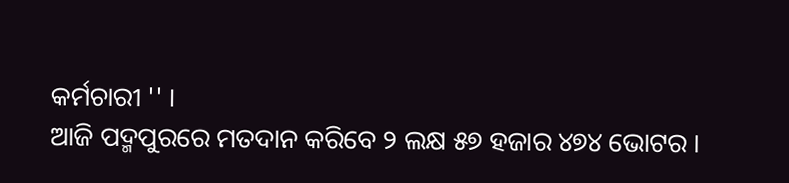କର୍ମଚାରୀ '' ।
ଆଜି ପଦ୍ମପୁରରେ ମତଦାନ କରିବେ ୨ ଲକ୍ଷ ୫୭ ହଜାର ୪୭୪ ଭୋଟର ।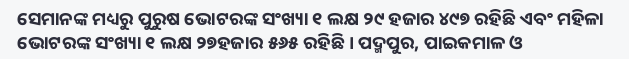ସେମାନଙ୍କ ମଧ୍ୟରୁ ପୁରୁଷ ଭୋଟରଙ୍କ ସଂଖ୍ୟା ୧ ଲକ୍ଷ ୨୯ ହଜାର ୪୯୭ ରହିଛି ଏବଂ ମହିଳା ଭୋଟରଙ୍କ ସଂଖ୍ୟା ୧ ଲକ୍ଷ ୨୭ହଜାର ୫୬୫ ରହିଛି । ପଦ୍ମପୁର, ପାଇକମାଳ ଓ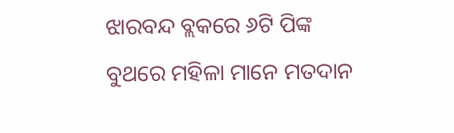ଝାରବନ୍ଦ ବ୍ଲକରେ ୬ଟି ପିଙ୍କ ବୁଥରେ ମହିଳା ମାନେ ମତଦାନ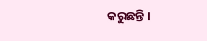କରୁଛନ୍ତି ।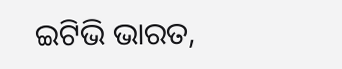ଇଟିଭି ଭାରତ,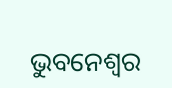ଭୁବନେଶ୍ବର